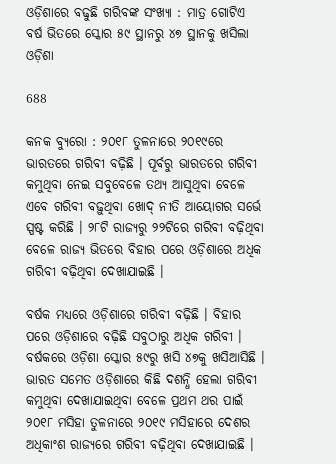ଓଡ଼ିଶାରେ ବଢୁଛି ଗରିବଙ୍କ ସଂଖ୍ୟା : ମାତ୍ର ଗୋଟିଏ ବର୍ଷ ଭିତରେ ସ୍କୋର ୫୯ ସ୍ଥାନରୁ ୪୭ ସ୍ଥାନକୁ ଖସିଲା ଓଡ଼ିଶା

688

କନକ ବ୍ୟୁରୋ : ୨୦୧୮ ତୁଳନାରେ ୨୦୧୯ରେ ଭାରତରେ ଗରିବୀ ବଢ଼ିଛି । ପୂର୍ବରୁ ଭାରତରେ ଗରିବୀ କମୁଥିବା ନେଇ ସବୁବେଳେ ତଥ୍ୟ ଆସୁଥିବା ବେଳେ ଏବେ ଗରିବୀ ବଢ଼ୁଥିବା ଖୋଦ୍ ନୀତି ଆୟୋଗର ସର୍ଭେ ସ୍ପଷ୍ଟ କରିଛି । ୨୮ଟି ରାଜ୍ୟରୁ ୨୨ଟିରେ ଗରିବୀ ବଢ଼ିଥିବା ବେଳେ ରାଜ୍ୟ ଭିତରେ ବିହାର ପରେ ଓଡ଼ିଶାରେ ଅଧିକ ଗରିବୀ ବଢ଼ିଥିବା ଦେଖାଯାଇଛି ।

ବର୍ଷକ ମଧ୍ୟରେ ଓଡ଼ିଶାରେ ଗରିବୀ ବଢ଼ିଛି । ବିହାର ପରେ ଓଡ଼ିଶାରେ ବଢ଼ିଛି ସବୁଠାରୁ ଅଧିକ ଗରିବୀ । ବର୍ଷକରେ ଓଡ଼ିଶା ସ୍କୋର ୫୯ରୁ ଖସି ୪୭କୁ ଖସିଆସିଛି । ଭାରତ ସମେତ ଓଡ଼ିଶାରେ କିଛି ଦଶନ୍ଧି ହେଲା ଗରିବୀ କମୁଥିବା ଦେଖାଯାଇଥିବା ବେଳେ ପ୍ରଥମ ଥର ପାଇଁ ୨୦୧୮ ମସିହା ତୁଳନାରେ ୨୦୧୯ ମସିହାରେ ଦେଶର ଅଧିକାଂଶ ରାଜ୍ୟରେ ଗରିବୀ ବଢ଼ିଥିବା ଦେଖାଯାଇଛି ।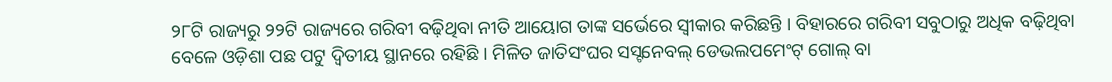୨୮ଟି ରାଜ୍ୟରୁ ୨୨ଟି ରାଜ୍ୟରେ ଗରିବୀ ବଢ଼ିଥିବା ନୀତି ଆୟୋଗ ତାଙ୍କ ସର୍ଭେରେ ସ୍ୱୀକାର କରିଛନ୍ତି । ବିହାରରେ ଗରିବୀ ସବୁଠାରୁ ଅଧିକ ବଢ଼ିଥିବା ବେଳେ ଓଡ଼ିଶା ପଛ ପଟୁ ଦ୍ୱିତୀୟ ସ୍ଥାନରେ ରହିଛି । ମିଳିତ ଜାତିସଂଘର ସସ୍ଟନେବଲ୍ ଡେଭଲପମେଂଟ୍ ଗୋଲ୍ ବା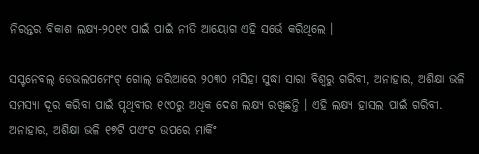ନିରନ୍ତର ବିକାଶ ଲକ୍ଷ୍ୟ-୨୦୧୯ ପାଇଁ ପାଇଁ ନୀତି ଆୟୋଗ ଏହି ସର୍ଭେ କରିଥିଲେ ।

ସସ୍ଟନେବଲ୍ ଡେଭଲପମେଂଟ୍ ଗୋଲ୍ ଜରିଆରେ ୨୦୩୦ ମସିହା ସୁଦ୍ଧା ସାରା ବିଶ୍ୱରୁ ଗରିବୀ, ଅନାହାର, ଅଶିକ୍ଷା ଭଳି ସମସ୍ୟା ଦୂର କରିବା ପାଇଁ ପୃଥିବୀର ୧୯୦ରୁ ଅଧିକ ଦେଶ ଲକ୍ଷ୍ୟ ରଖିଛନ୍ତି । ଏହି ଲକ୍ଷ୍ୟ ହାସଲ ପାଇଁ ଗରିବୀ. ଅନାହାର, ଅଶିକ୍ଷା ଭଳି ୧୭ଟି ପଏଂଟ ଉପରେ ମାର୍କିଂ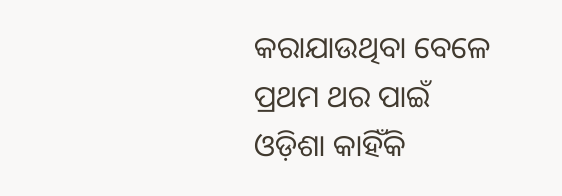କରାଯାଉଥିବା ବେଳେ ପ୍ରଥମ ଥର ପାଇଁ ଓଡ଼ିଶା କାହିଁକି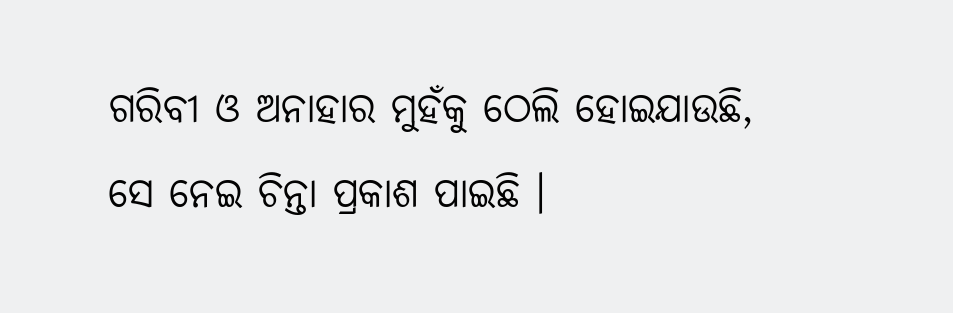ଗରିବୀ ଓ ଅନାହାର ମୁହଁକୁ ଠେଲି ହୋଇଯାଉଛି, ସେ ନେଇ ଚିନ୍ତା ପ୍ରକାଶ ପାଇଛି ।